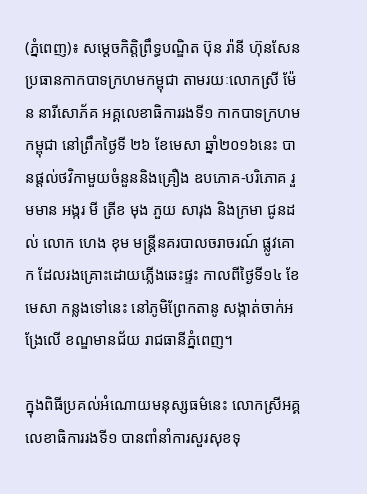(ភ្នំពេញ)៖ សម្តេចកិត្តិព្រឹទ្ធបណ្ឌិត ប៊ុន រ៉ានី ហ៊ុនសែន ប្រធានកាកបាទក្រហមកម្ពុជា តាមរយៈលោកស្រី ម៉ែន នារីសោភ័គ អគ្គលេខាធិការរងទី១ កាកបាទក្រហមកម្ពុជា នៅព្រឹកថ្ងៃទី ២៦ ខែមេសា ឆ្នាំ២០១៦នេះ បានផ្តល់ថវិកាមួយចំនួននិងគ្រឿង ឧបភោគ-បរិភោគ រួមមាន អង្ករ មី ត្រីខ មុង ភួយ សារុង និងក្រមា ជូនដល់ លោក ហេង ខុម មន្ត្រីនគរបាលចរាចរណ៍ ផ្លូវគោក ដែលរងគ្រោះដោយភ្លើងឆេះផ្ទះ កាលពីថ្ងៃទី១៤ ខែមេសា កន្លងទៅនេះ នៅភូមិព្រែកតានូ សង្កាត់ចាក់អង្រែលើ ខណ្ឌមានជ័យ រាជធានីភ្នំពេញ។

ក្នុងពិធីប្រគល់អំណោយមនុស្សធម៌នេះ លោកស្រីអគ្គលេខាធិការរងទី១ បានពាំនាំការសួរសុខទុ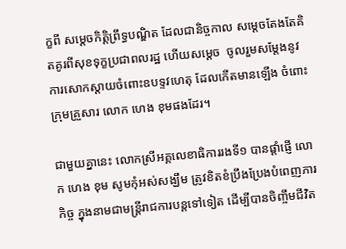ក្ខពី សម្តេចកិត្តិព្រឹទ្ធបណ្ឌិត ដែលជានិច្ចកាល សម្តេចតែងតែគិតគូរពីសុខទុក្ខប្រជាពលរដ្ឋ ហើយសម្តេច  ចូលរួមសម្តែងនូវការសោកស្តាយចំពោះឧបទ្ទវហេតុ ដែលកើតមានឡើង ចំពោះក្រុមគ្រួសារ លោក ហេង ខុមផងដែរ។

ជាមួយគ្នានេះ លោកស្រីអគ្គលេខាធិការរងទី១ បានផ្តាំផ្ញើ លោក ហេង ខុម សូមកុំអស់សង្ឃឹម ត្រូវខិតខំប្រឹងប្រែងបំពេញភារកិច្ច ក្នុងនាមជាមន្ត្រីរាជការបន្តទៅទៀត ដើម្បីបានចិញ្ចឹមជីវិត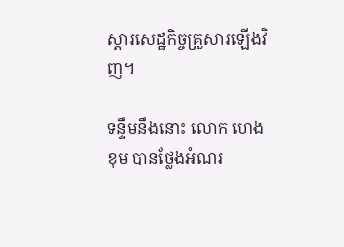ស្តារសេដ្ឋកិច្ចគ្រួសារឡើងវិញ។

ទន្ទឹមនឹងនោះ លោក ហេង ខុម បានថ្លែងអំណរ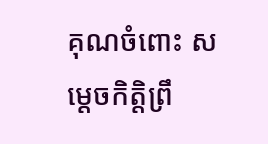គុណចំពោះ សម្តេចកិត្តិព្រឹ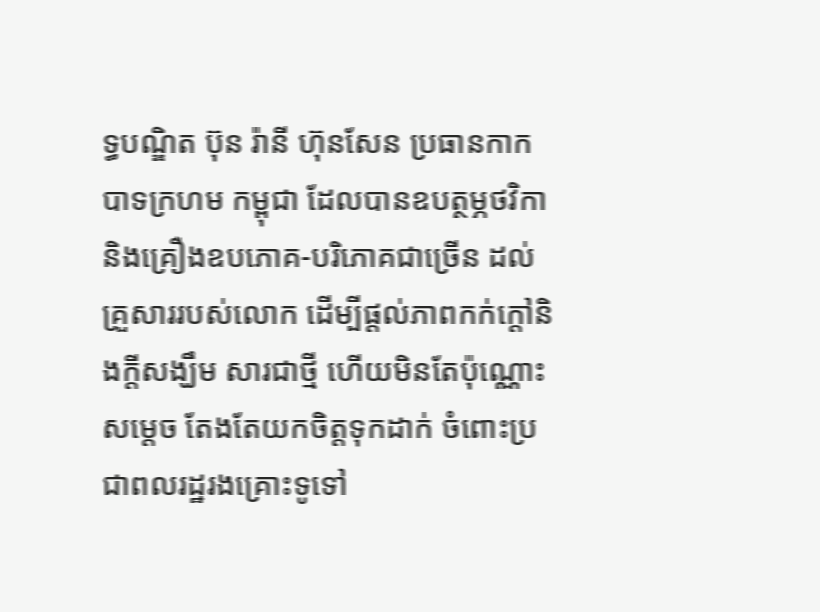ទ្ធបណ្ឌិត ប៊ុន រ៉ានី ហ៊ុនសែន ប្រធានកាកបាទក្រហម កម្ពុជា ដែលបានឧបត្ថម្ភថវិកា និងគ្រឿងឧបភោគ-បរិភោគជាច្រើន ដល់គ្រួសាររបស់លោក ដើម្បីផ្តល់ភាពកក់ក្តៅនិងក្តីសង្ឃឹម សារជាថ្មី ហើយមិនតែប៉ុណ្ណោះ សម្តេច តែងតែយកចិត្តទុកដាក់ ចំពោះប្រជាពលរដ្ឋរងគ្រោះទូទៅ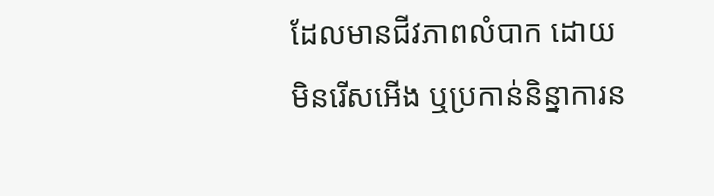ដែលមានជីវភាពលំបាក ដោយមិនរើសអើង ឬប្រកាន់និន្នាការន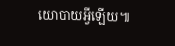យោបាយអ្វីឡើយ៕